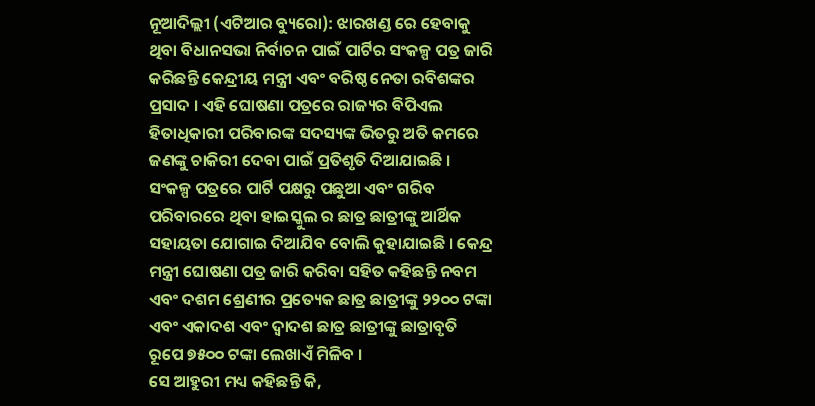ନୂଆଦିଲ୍ଲୀ (ଏଟିଆର ବ୍ୟୁରୋ): ଝାରଖଣ୍ଡ ରେ ହେବାକୁ ଥିବା ବିଧାନସଭା ନିର୍ବାଚନ ପାଇଁ ପାର୍ଟିର ସଂକଳ୍ପ ପତ୍ର ଜାରି କରିଛନ୍ତି କେନ୍ଦ୍ରୀୟ ମନ୍ତ୍ରୀ ଏବଂ ବରିଷ୍ଠ ନେତା ରବିଶଙ୍କର ପ୍ରସାଦ । ଏହି ଘୋଷଣା ପତ୍ରରେ ରାଜ୍ୟର ବିପିଏଲ ହିତାଧିକାରୀ ପରିବାରଙ୍କ ସଦସ୍ୟଙ୍କ ଭିତରୁ ଅତି କମରେ ଜଣଙ୍କୁ ଚାକିରୀ ଦେବା ପାଇଁ ପ୍ରତିଶୃତି ଦିଆଯାଇଛି ।
ସଂକଳ୍ପ ପତ୍ରରେ ପାର୍ଟି ପକ୍ଷରୁ ପଛୁଆ ଏବଂ ଗରିବ ପରିବାରରେ ଥିବା ହାଇସ୍କୁଲ ର ଛାତ୍ର ଛାତ୍ରୀଙ୍କୁ ଆର୍ଥିକ ସହାୟତା ଯୋଗାଇ ଦିଆଯିବ ବୋଲି କୁହାଯାଇଛି । କେନ୍ଦ୍ର ମନ୍ତ୍ରୀ ଘୋଷଣା ପତ୍ର ଜାରି କରିବା ସହିତ କହିଛନ୍ତି ନବମ ଏବଂ ଦଶମ ଶ୍ରେଣୀର ପ୍ରତ୍ୟେକ ଛାତ୍ର ଛାତ୍ରୀଙ୍କୁ ୨୨୦୦ ଟଙ୍କା ଏବଂ ଏକାଦଶ ଏବଂ ଦ୍ୱାଦଶ ଛାତ୍ର ଛାତ୍ରୀଙ୍କୁ ଛାତ୍ରାବୃତି ରୂପେ ୭୫୦୦ ଟଙ୍କା ଲେଖାଏଁ ମିଳିବ ।
ସେ ଆହୁରୀ ମଧ୍ୟ କହିଛନ୍ତି କି,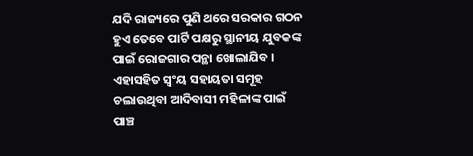ଯଦି ରାଜ୍ୟରେ ପୁଣି ଥରେ ସରକାର ଗଠନ ହୁଏ ତେବେ ପାର୍ଟି ପକ୍ଷରୁ ସ୍ଥାନୀୟ ଯୁବକଙ୍କ ପାଇଁ ରୋଜଗାର ପନ୍ଥା ଖୋଲାଯିବ । ଏହାସହିତ ସ୍ୱଂୟ ସହାୟତା ସମୂହ ଚଲାଉଥିବା ଆଦିବାସୀ ମହିଳାଙ୍କ ପାଇଁ ପାଞ୍ଚ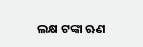ଲକ୍ଷ ଟଙ୍କା ଋଣ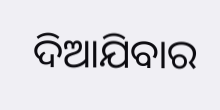ଦିଆଯିବାର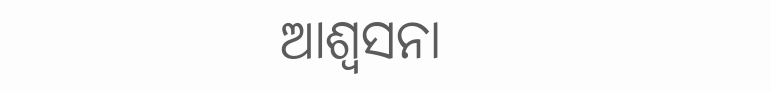ଆଶ୍ୱସନା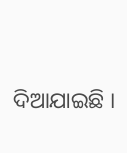ଦିଆଯାଇଛି ।